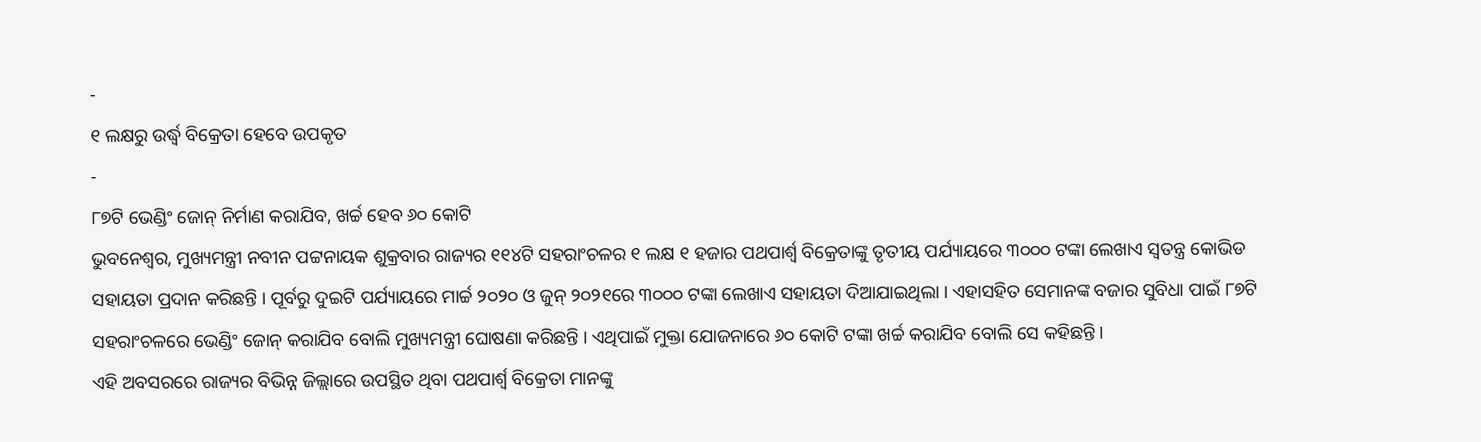-
୧ ଲକ୍ଷରୁ ଉର୍ଦ୍ଧ୍ୱ ବିକ୍ରେତା ହେବେ ଉପକୃତ
-
୮୭ଟି ଭେଣ୍ଡିଂ ଜୋନ୍ ନିର୍ମାଣ କରାଯିବ, ଖର୍ଚ୍ଚ ହେବ ୬୦ କୋଟି
ଭୁବନେଶ୍ୱର, ମୁଖ୍ୟମନ୍ତ୍ରୀ ନବୀନ ପଟ୍ଟନାୟକ ଶୁକ୍ରବାର ରାଜ୍ୟର ୧୧୪ଟି ସହରାଂଚଳର ୧ ଲକ୍ଷ ୧ ହଜାର ପଥପାର୍ଶ୍ୱ ବିକ୍ରେତାଙ୍କୁ ତୃତୀୟ ପର୍ଯ୍ୟାୟରେ ୩୦୦୦ ଟଙ୍କା ଲେଖାଏ ସ୍ୱତନ୍ତ୍ର କୋଭିଡ ସହାୟତା ପ୍ରଦାନ କରିଛନ୍ତି । ପୂର୍ବରୁ ଦୁଇଟି ପର୍ଯ୍ୟାୟରେ ମାର୍ଚ୍ଚ ୨୦୨୦ ଓ ଜୁନ୍ ୨୦୨୧ରେ ୩୦୦୦ ଟଙ୍କା ଲେଖାଏ ସହାୟତା ଦିଆଯାଇଥିଲା । ଏହାସହିତ ସେମାନଙ୍କ ବଜାର ସୁବିଧା ପାଇଁ ୮୭ଟି ସହରାଂଚଳରେ ଭେଣ୍ଡିଂ ଜୋନ୍ କରାଯିବ ବୋଲି ମୁଖ୍ୟମନ୍ତ୍ରୀ ଘୋଷଣା କରିଛନ୍ତି । ଏଥିପାଇଁ ମୁକ୍ତା ଯୋଜନାରେ ୬୦ କୋଟି ଟଙ୍କା ଖର୍ଚ୍ଚ କରାଯିବ ବୋଲି ସେ କହିଛନ୍ତି ।
ଏହି ଅବସରରେ ରାଜ୍ୟର ବିଭିନ୍ନ ଜିଲ୍ଲାରେ ଉପସ୍ଥିତ ଥିବା ପଥପାର୍ଶ୍ୱ ବିକ୍ରେତା ମାନଙ୍କୁ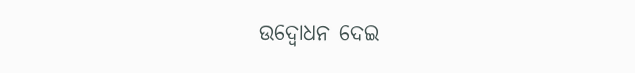ଉଦ୍ବୋଧନ ଦେଇ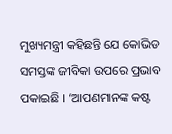ମୁଖ୍ୟମନ୍ତ୍ରୀ କହିଛନ୍ତି ଯେ କୋଭିଡ ସମସ୍ତଙ୍କ ଜୀବିକା ଉପରେ ପ୍ରଭାବ ପକାଇଛି । ‘ଆପଣମାନଙ୍କ କଷ୍ଟ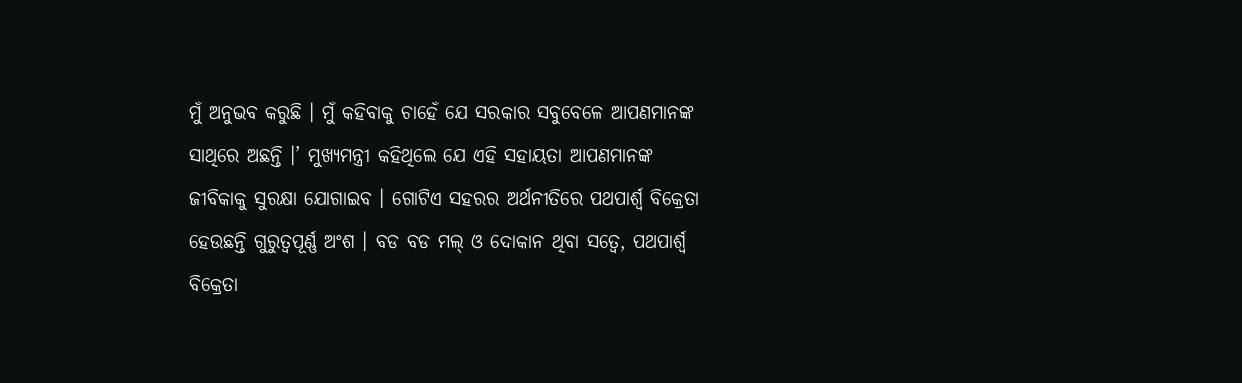ମୁଁ ଅନୁଭବ କରୁଛି । ମୁଁ କହିବାକୁ ଚାହେଁ ଯେ ସରକାର ସବୁବେଳେ ଆପଣମାନଙ୍କ ସାଥିରେ ଅଛନ୍ତି ।’ ମୁଖ୍ୟମନ୍ତ୍ରୀ କହିଥିଲେ ଯେ ଏହି ସହାୟତା ଆପଣମାନଙ୍କ ଜୀବିକାକୁ ସୁରକ୍ଷା ଯୋଗାଇବ । ଗୋଟିଏ ସହରର ଅର୍ଥନୀତିରେ ପଥପାର୍ଶ୍ୱ ବିକ୍ରେତା ହେଉଛନ୍ତି ଗୁରୁତ୍ୱପୂର୍ଣ୍ଣ ଅଂଶ । ବଡ ବଡ ମଲ୍ ଓ ଦୋକାନ ଥିବା ସତ୍ୱେ, ପଥପାର୍ଶ୍ୱ ବିକ୍ରେତା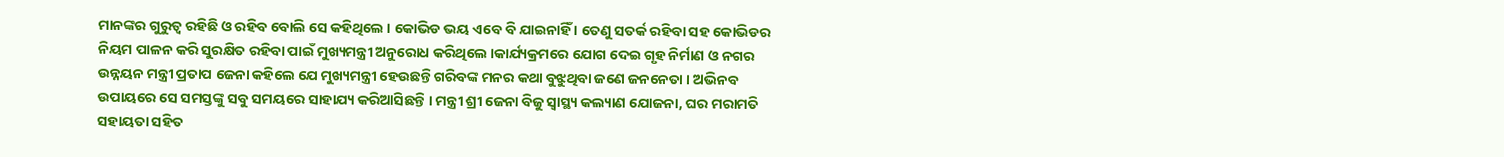ମାନଙ୍କର ଗୁରୁତ୍ୱ ରହିଛି ଓ ରହିବ ବୋଲି ସେ କହିଥିଲେ । କୋଭିଡ ଭୟ ଏବେ ବି ଯାଇନାହିଁ । ତେଣୁ ସତର୍କ ରହିବା ସହ କୋଭିଡର ନିୟମ ପାଳନ କରି ସୁରକ୍ଷିତ ରହିବା ପାଇଁ ମୁଖ୍ୟମନ୍ତ୍ରୀ ଅନୁରୋଧ କରିଥିଲେ ।କାର୍ଯ୍ୟକ୍ରମରେ ଯୋଗ ଦେଇ ଗୃହ ନିର୍ମାଣ ଓ ନଗର ଉନ୍ନୟନ ମନ୍ତ୍ରୀ ପ୍ରତାପ ଜେନା କହିଲେ ଯେ ମୁଖ୍ୟମନ୍ତ୍ରୀ ହେଉଛନ୍ତି ଗରିବଙ୍କ ମନର କଥା ବୁଝୁଥିବା ଜଣେ ଜନନେତା । ଅଭିନବ ଉପାୟରେ ସେ ସମସ୍ତଙ୍କୁ ସବୁ ସମୟରେ ସାହାଯ୍ୟ କରିଆସିଛନ୍ତି । ମନ୍ତ୍ରୀ ଶ୍ରୀ ଜେନା ବିଜୁ ସ୍ୱାସ୍ଥ୍ୟ କଲ୍ୟାଣ ଯୋଜନା, ଘର ମରାମତି ସହାୟତା ସହିତ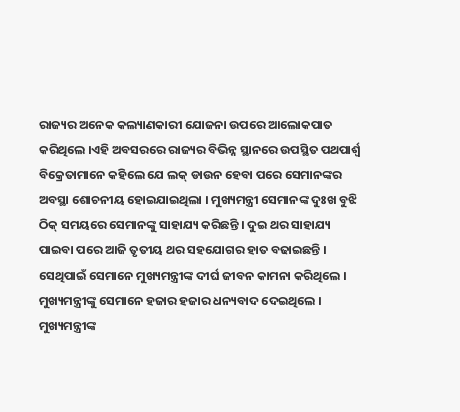ରାଜ୍ୟର ଅନେକ କଲ୍ୟାଣକାରୀ ଯୋଜନା ଉପରେ ଆଲୋକପାତ କରିଥିଲେ ।ଏହି ଅବସରରେ ରାଜ୍ୟର ବିଭିନ୍ନ ସ୍ଥାନରେ ଉପସ୍ଥିତ ପଥପାର୍ଶ୍ୱ ବିକ୍ରେତାମାନେ କହିଲେ ଯେ ଲକ୍ ଡାଉନ ହେବା ପରେ ସେମାନଙ୍କର ଅବସ୍ଥା ଶୋଚନୀୟ ହୋଇଯାଇଥିଲା । ମୁଖ୍ୟମନ୍ତ୍ରୀ ସେମାନଙ୍କ ଦୁଃଖ ବୁଝି ଠିକ୍ ସମୟରେ ସେମାନଙ୍କୁ ସାହାଯ୍ୟ କରିଛନ୍ତି । ଦୁଇ ଥର ସାହାଯ୍ୟ ପାଇବା ପରେ ଆଜି ତୃତୀୟ ଥର ସହଯୋଗର ହାତ ବଢାଇଛନ୍ତି । ସେଥିପାଇଁ ସେମାନେ ମୁଖ୍ୟମନ୍ତ୍ରୀଙ୍କ ଦୀର୍ଘ ଜୀବନ କାମନା କରିଥିଲେ । ମୁଖ୍ୟମନ୍ତ୍ରୀଙ୍କୁ ସେମାନେ ହଜାର ହଜାର ଧନ୍ୟବାଦ ଦେଇଥିଲେ । ମୁଖ୍ୟମନ୍ତ୍ରୀଙ୍କ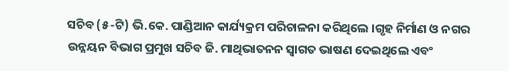ସଚିବ (୫-ଟି) ଭି.କେ. ପାଣ୍ଡିଆନ କାର୍ଯ୍ୟକ୍ରମ ପରିଚାଳନା କରିଥିଲେ ।ଗୃହ ନିର୍ମାଣ ଓ ନଗର ଉନ୍ନୟନ ବିଭାଗ ପ୍ରମୁଖ ସଚିବ ଜି. ମାଥିଭାତନନ ସ୍ୱାଗତ ଭାଷଣ ଦେଇଥିଲେ ଏବଂ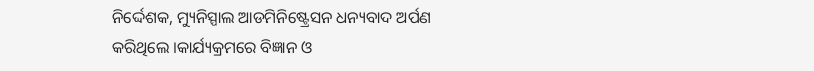ନିର୍ଦ୍ଦେଶକ, ମ୍ୟୁନିସ୍ପାଲ ଆଡମିନିଷ୍ଟ୍ରେସନ ଧନ୍ୟବାଦ ଅର୍ପଣ କରିଥିଲେ ।କାର୍ଯ୍ୟକ୍ରମରେ ବିଜ୍ଞାନ ଓ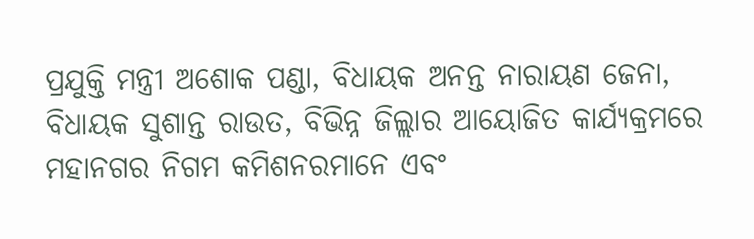ପ୍ରଯୁକ୍ତି ମନ୍ତ୍ରୀ ଅଶୋକ ପଣ୍ଡା, ବିଧାୟକ ଅନନ୍ତ ନାରାୟଣ ଜେନା, ବିଧାୟକ ସୁଶାନ୍ତ ରାଉତ, ବିଭିନ୍ନ ଜିଲ୍ଲାର ଆୟୋଜିତ କାର୍ଯ୍ୟକ୍ରମରେ ମହାନଗର ନିଗମ କମିଶନରମାନେ ଏବଂ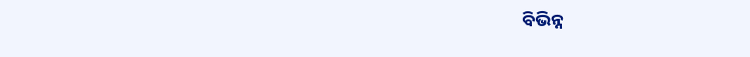ବିଭିନ୍ନ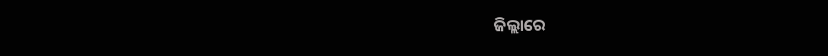ଜିଲ୍ଲାରେ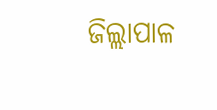ଜିଲ୍ଲାପାଳ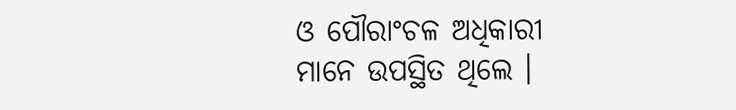ଓ ପୌରାଂଚଳ ଅଧିକାରୀ ମାନେ ଉପସ୍ଥିତ ଥିଲେ ।